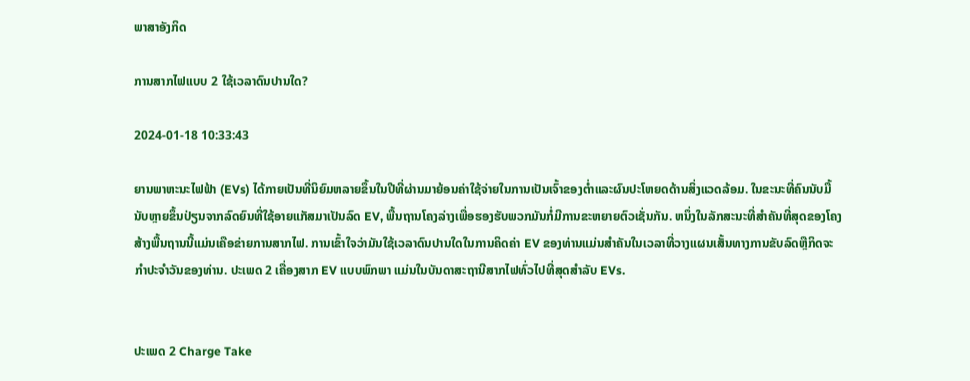ພາສາອັງກິດ

ການສາກໄຟແບບ 2 ໃຊ້ເວລາດົນປານໃດ?

2024-01-18 10:33:43

ຍານພາຫະນະໄຟຟ້າ (EVs) ໄດ້ກາຍເປັນທີ່ນິຍົມຫລາຍຂຶ້ນໃນປີທີ່ຜ່ານມາຍ້ອນຄ່າໃຊ້ຈ່າຍໃນການເປັນເຈົ້າຂອງຕ່ຳແລະຜົນປະໂຫຍດດ້ານສິ່ງແວດລ້ອມ. ໃນຂະນະທີ່ຄົນນັບມື້ນັບຫຼາຍຂຶ້ນປ່ຽນຈາກລົດຍົນທີ່ໃຊ້ອາຍແກັສມາເປັນລົດ EV, ພື້ນຖານໂຄງລ່າງເພື່ອຮອງຮັບພວກມັນກໍ່ມີການຂະຫຍາຍຕົວເຊັ່ນກັນ. ຫນຶ່ງໃນລັກສະນະທີ່ສໍາຄັນທີ່ສຸດຂອງໂຄງສ້າງພື້ນຖານນີ້ແມ່ນເຄືອຂ່າຍການສາກໄຟ. ການເຂົ້າໃຈວ່າມັນໃຊ້ເວລາດົນປານໃດໃນການຄິດຄ່າ EV ຂອງທ່ານແມ່ນສໍາຄັນໃນເວລາທີ່ວາງແຜນເສັ້ນທາງການຂັບລົດຫຼືກິດຈະກໍາປະຈໍາວັນຂອງທ່ານ. ປະເພດ 2 ເຄື່ອງສາກ EV ແບບພົກພາ ແມ່ນໃນບັນດາສະຖານີສາກໄຟທົ່ວໄປທີ່ສຸດສໍາລັບ EVs.


ປະເພດ 2 Charge Take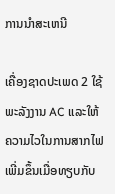ການນໍາສະເຫນີ

ເຄື່ອງຊາດປະເພດ 2 ໃຊ້ພະລັງງານ AC ແລະໃຫ້ຄວາມໄວໃນການສາກໄຟເພີ່ມຂຶ້ນເມື່ອທຽບກັບ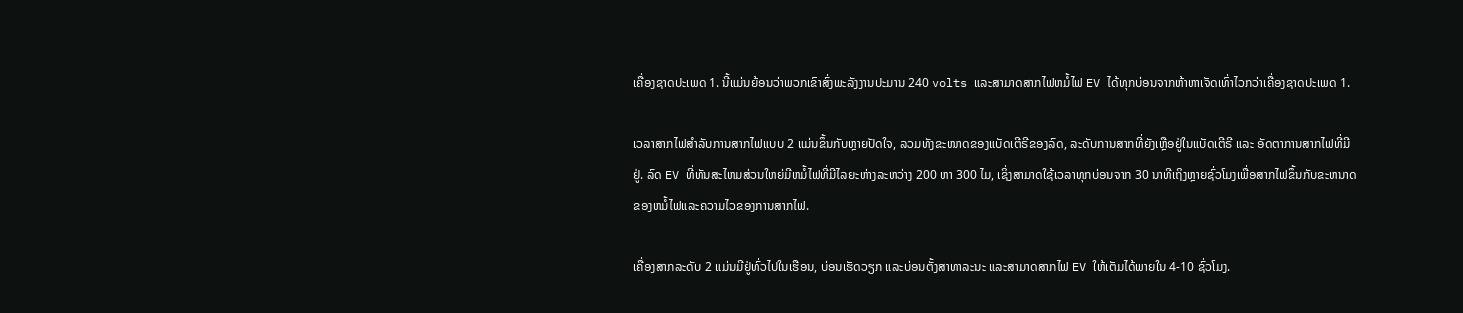ເຄື່ອງຊາດປະເພດ 1. ນີ້ແມ່ນຍ້ອນວ່າພວກເຂົາສົ່ງພະລັງງານປະມານ 240 volts ແລະສາມາດສາກໄຟຫມໍ້ໄຟ EV ໄດ້ທຸກບ່ອນຈາກຫ້າຫາເຈັດເທົ່າໄວກວ່າເຄື່ອງຊາດປະເພດ 1.

ເວລາສາກໄຟສຳລັບການສາກໄຟແບບ 2 ແມ່ນຂຶ້ນກັບຫຼາຍປັດໃຈ, ລວມທັງຂະໜາດຂອງແບັດເຕີຣີຂອງລົດ, ລະດັບການສາກທີ່ຍັງເຫຼືອຢູ່ໃນແບັດເຕີຣີ ແລະ ອັດຕາການສາກໄຟທີ່ມີຢູ່. ລົດ EV ທີ່ທັນສະໄຫມສ່ວນໃຫຍ່ມີຫມໍ້ໄຟທີ່ມີໄລຍະຫ່າງລະຫວ່າງ 200 ຫາ 300 ໄມ, ເຊິ່ງສາມາດໃຊ້ເວລາທຸກບ່ອນຈາກ 30 ນາທີເຖິງຫຼາຍຊົ່ວໂມງເພື່ອສາກໄຟຂຶ້ນກັບຂະຫນາດຂອງຫມໍ້ໄຟແລະຄວາມໄວຂອງການສາກໄຟ.

ເຄື່ອງສາກລະດັບ 2 ແມ່ນມີຢູ່ທົ່ວໄປໃນເຮືອນ, ບ່ອນເຮັດວຽກ ແລະບ່ອນຕັ້ງສາທາລະນະ ແລະສາມາດສາກໄຟ EV ໃຫ້ເຕັມໄດ້ພາຍໃນ 4-10 ຊົ່ວໂມງ.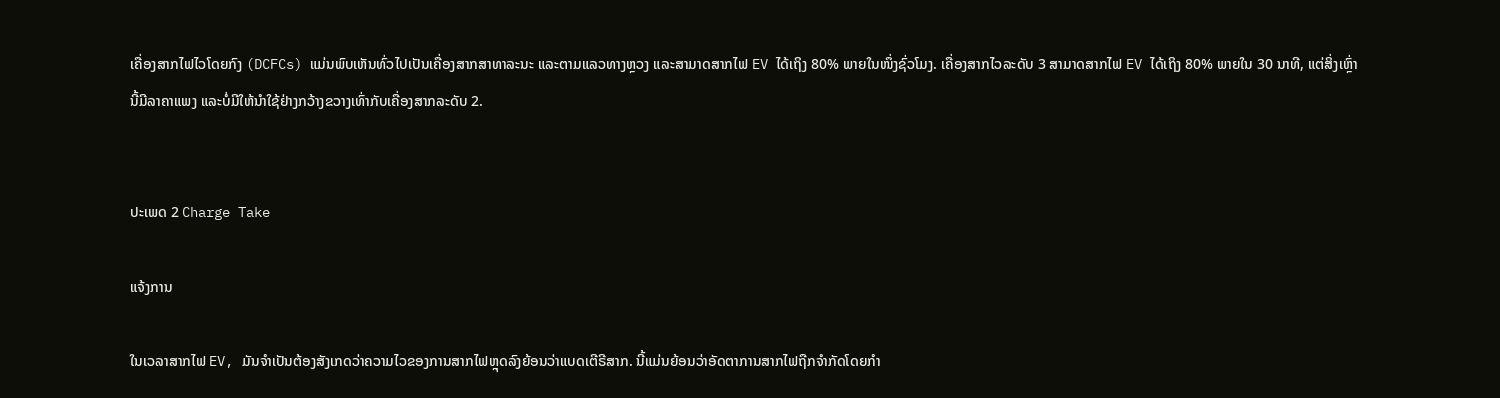ເຄື່ອງສາກໄຟໄວໂດຍກົງ (DCFCs) ແມ່ນພົບເຫັນທົ່ວໄປເປັນເຄື່ອງສາກສາທາລະນະ ແລະຕາມແລວທາງຫຼວງ ແລະສາມາດສາກໄຟ EV ໄດ້ເຖິງ 80% ພາຍໃນໜຶ່ງຊົ່ວໂມງ. ເຄື່ອງສາກໄວລະດັບ 3 ສາມາດສາກໄຟ EV ໄດ້ເຖິງ 80% ພາຍໃນ 30 ນາທີ, ແຕ່ສິ່ງເຫຼົ່ານີ້ມີລາຄາແພງ ແລະບໍ່ມີໃຫ້ນຳໃຊ້ຢ່າງກວ້າງຂວາງເທົ່າກັບເຄື່ອງສາກລະດັບ 2.


ປະເພດ 2 Charge Take

ແຈ້ງການ

ໃນເວລາສາກໄຟ EV, ມັນຈໍາເປັນຕ້ອງສັງເກດວ່າຄວາມໄວຂອງການສາກໄຟຫຼຸດລົງຍ້ອນວ່າແບດເຕີຣີສາກ. ນີ້ແມ່ນຍ້ອນວ່າອັດຕາການສາກໄຟຖືກຈໍາກັດໂດຍກໍາ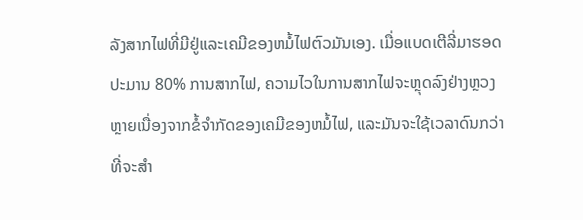ລັງສາກໄຟທີ່ມີຢູ່ແລະເຄມີຂອງຫມໍ້ໄຟຕົວມັນເອງ. ເມື່ອແບດເຕີລີ່ມາຮອດປະມານ 80% ການສາກໄຟ, ຄວາມໄວໃນການສາກໄຟຈະຫຼຸດລົງຢ່າງຫຼວງຫຼາຍເນື່ອງຈາກຂໍ້ຈໍາກັດຂອງເຄມີຂອງຫມໍ້ໄຟ, ແລະມັນຈະໃຊ້ເວລາດົນກວ່າທີ່ຈະສໍາ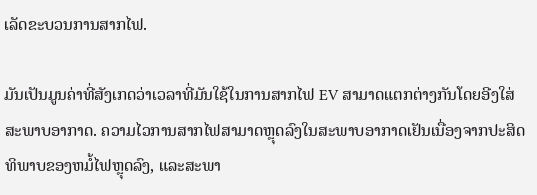ເລັດຂະບວນການສາກໄຟ.

ມັນເປັນມູນຄ່າທີ່ສັງເກດວ່າເວລາທີ່ມັນໃຊ້ໃນການສາກໄຟ EV ສາມາດແຕກຕ່າງກັນໂດຍອີງໃສ່ສະພາບອາກາດ. ຄວາມໄວການສາກໄຟສາມາດຫຼຸດລົງໃນສະພາບອາກາດເຢັນເນື່ອງຈາກປະສິດທິພາບຂອງຫມໍ້ໄຟຫຼຸດລົງ, ແລະສະພາ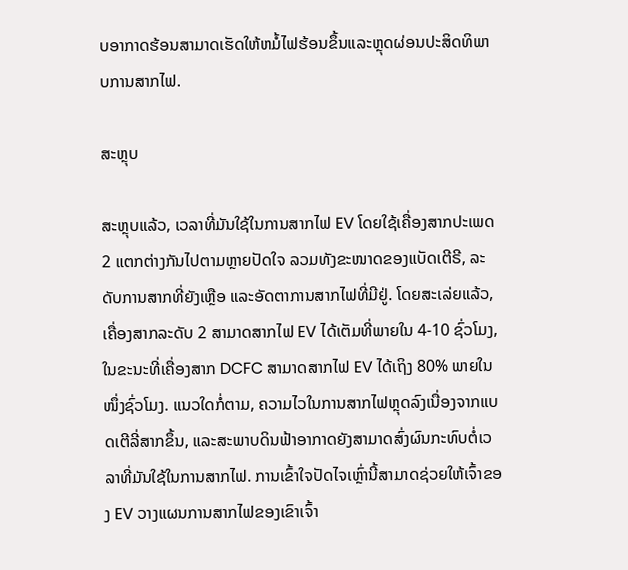ບອາກາດຮ້ອນສາມາດເຮັດໃຫ້ຫມໍ້ໄຟຮ້ອນຂຶ້ນແລະຫຼຸດຜ່ອນປະສິດທິພາບການສາກໄຟ.

ສະຫຼຸບ

ສະຫຼຸບແລ້ວ, ເວລາທີ່ມັນໃຊ້ໃນການສາກໄຟ EV ໂດຍໃຊ້ເຄື່ອງສາກປະເພດ 2 ແຕກຕ່າງກັນໄປຕາມຫຼາຍປັດໃຈ ລວມທັງຂະໜາດຂອງແບັດເຕີຣີ, ລະດັບການສາກທີ່ຍັງເຫຼືອ ແລະອັດຕາການສາກໄຟທີ່ມີຢູ່. ໂດຍສະເລ່ຍແລ້ວ, ເຄື່ອງສາກລະດັບ 2 ສາມາດສາກໄຟ EV ໄດ້ເຕັມທີ່ພາຍໃນ 4-10 ຊົ່ວໂມງ, ໃນຂະນະທີ່ເຄື່ອງສາກ DCFC ສາມາດສາກໄຟ EV ໄດ້ເຖິງ 80% ພາຍໃນໜຶ່ງຊົ່ວໂມງ. ແນວໃດກໍ່ຕາມ, ຄວາມໄວໃນການສາກໄຟຫຼຸດລົງເນື່ອງຈາກແບດເຕີລີ່ສາກຂຶ້ນ, ແລະສະພາບດິນຟ້າອາກາດຍັງສາມາດສົ່ງຜົນກະທົບຕໍ່ເວລາທີ່ມັນໃຊ້ໃນການສາກໄຟ. ການເຂົ້າໃຈປັດໄຈເຫຼົ່ານີ້ສາມາດຊ່ວຍໃຫ້ເຈົ້າຂອງ EV ວາງແຜນການສາກໄຟຂອງເຂົາເຈົ້າ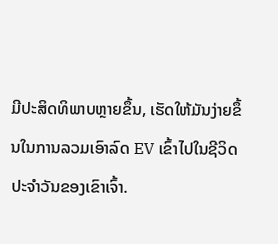ມີປະສິດທິພາບຫຼາຍຂຶ້ນ, ເຮັດໃຫ້ມັນງ່າຍຂຶ້ນໃນການລວມເອົາລົດ EV ເຂົ້າໄປໃນຊີວິດປະຈໍາວັນຂອງເຂົາເຈົ້າ.